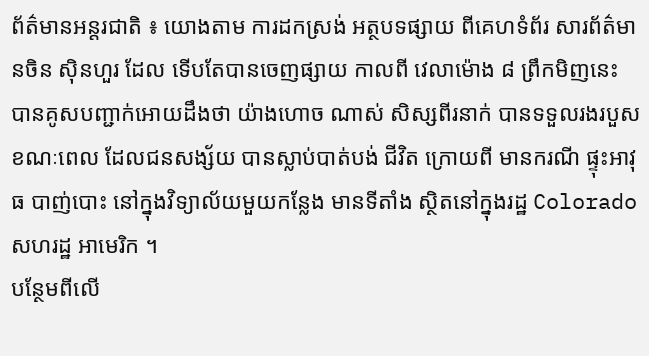ព័ត៌មានអន្តរជាតិ ៖ យោងតាម ការដកស្រង់ អត្ថបទផ្សាយ ពីគេហទំព័រ សារព័ត៌មានចិន ស៊ិនហួរ ដែល ទើបតែបានចេញផ្សាយ កាលពី វេលាម៉ោង ៨ ព្រឹកមិញនេះ បានគូសបញ្ជាក់អោយដឹងថា យ៉ាងហោច ណាស់ សិស្សពីរនាក់ បានទទួលរងរបួស ខណៈពេល ដែលជនសង្ស័យ បានស្លាប់បាត់បង់ ជីវិត ក្រោយពី មានករណី ផ្ទុះអាវុធ បាញ់បោះ នៅក្នុងវិទ្យាល័យមួយកន្លែង មានទីតាំង ស្ថិតនៅក្នុងរដ្ឋ Colorado សហរដ្ឋ អាមេរិក ។
បន្ថែមពីលើ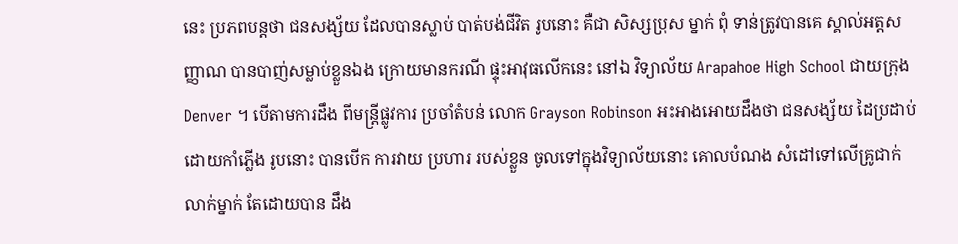នេះ ប្រភពបន្តថា ជនសង្ស័យ ដែលបានស្លាប់ បាត់បង់ជីវិត រូបនោះ គឺជា សិស្សប្រុស ម្នាក់ ពុំ ទាន់ត្រូវបានគេ ស្គាល់អត្តសញ្ញាណ បានបាញ់សម្លាប់ខ្លួនឯង ក្រោយមានករណី ផ្ទុះអាវុធលើកនេះ នៅឯ វិទ្យាល័យ Arapahoe High School ជាយក្រុង Denver ។ បើតាមការដឹង ពីមន្រ្តីផ្លូវការ ប្រចាំតំបន់ លោក Grayson Robinson អះអាងអោយដឹងថា ជនសង្ស័យ ដៃប្រដាប់ ដោយកាំភ្លើង រូបនោះ បានបើក ការវាយ ប្រហារ របស់ខ្លួន ចូលទៅក្នុងវិទ្យាល័យនោះ គោលបំណង សំដៅទៅលើគ្រូជាក់លាក់ម្នាក់ តែដោយបាន ដឹង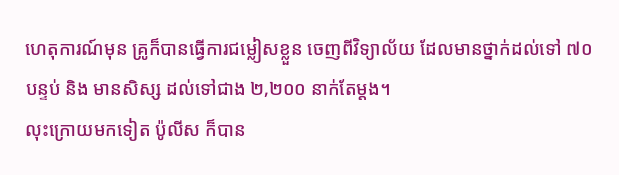ហេតុការណ៍មុន គ្រូក៏បានធ្វើការជម្លៀសខ្លួន ចេញពីវិទ្យាល័យ ដែលមានថ្នាក់ដល់ទៅ ៧០ បន្ទប់ និង មានសិស្ស ដល់ទៅជាង ២,២០០ នាក់តែម្តង។
លុះក្រោយមកទៀត ប៉ូលីស ក៏បាន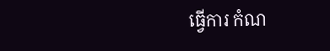ធ្វើការ កំណ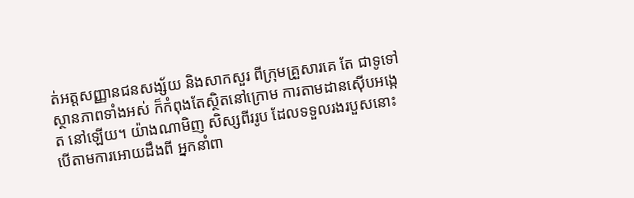ត់អត្តសញ្ញានជនសង្ស័យ និងសាកសួរ ពីក្រុមគ្រួសារគេ តែ ជាទូទៅ ស្ថានភាពទាំងអស់ ក៏កំពុងតែស្ថិតនៅក្រោម ការតាមដានស៊ើបអង្កេត នៅឡើយ។ យ៉ាងណាមិញ សិស្សពីររូប ដែលទទួលរងរបួសនោះ បើតាមការអោយដឹងពី អ្នកនាំពា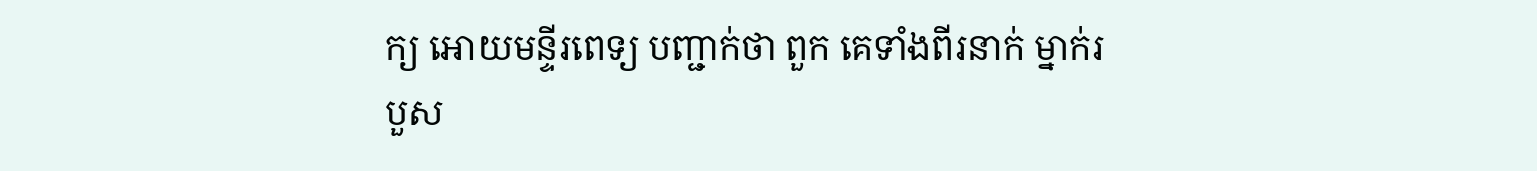ក្យ អោយមន្ទីរពេទ្យ បញ្ជាក់ថា ពួក គេទាំងពីរនាក់ ម្នាក់របួស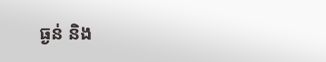ធ្ងន់ និង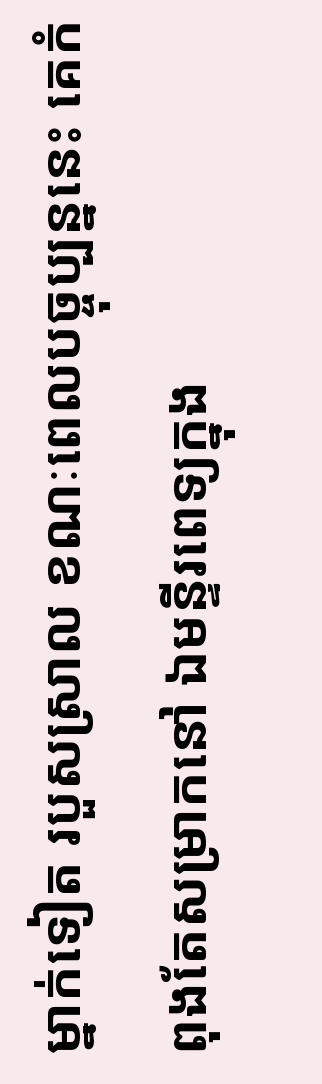ម្នាក់ទៀត របួសស្រាល ខណៈពេលបច្ចុប្បន្ននេះ គេកំពុងតែសម្រាកនៅ ឯមន្ទីរពេទ្យក្នុង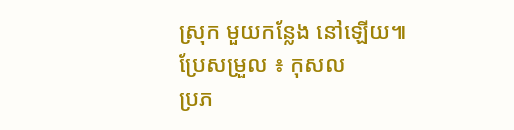ស្រុក មួយកន្លែង នៅឡើយ៕
ប្រែសម្រួល ៖ កុសល
ប្រភ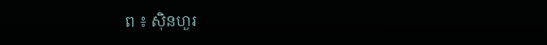ព ៖ ស៊ិនហួរ